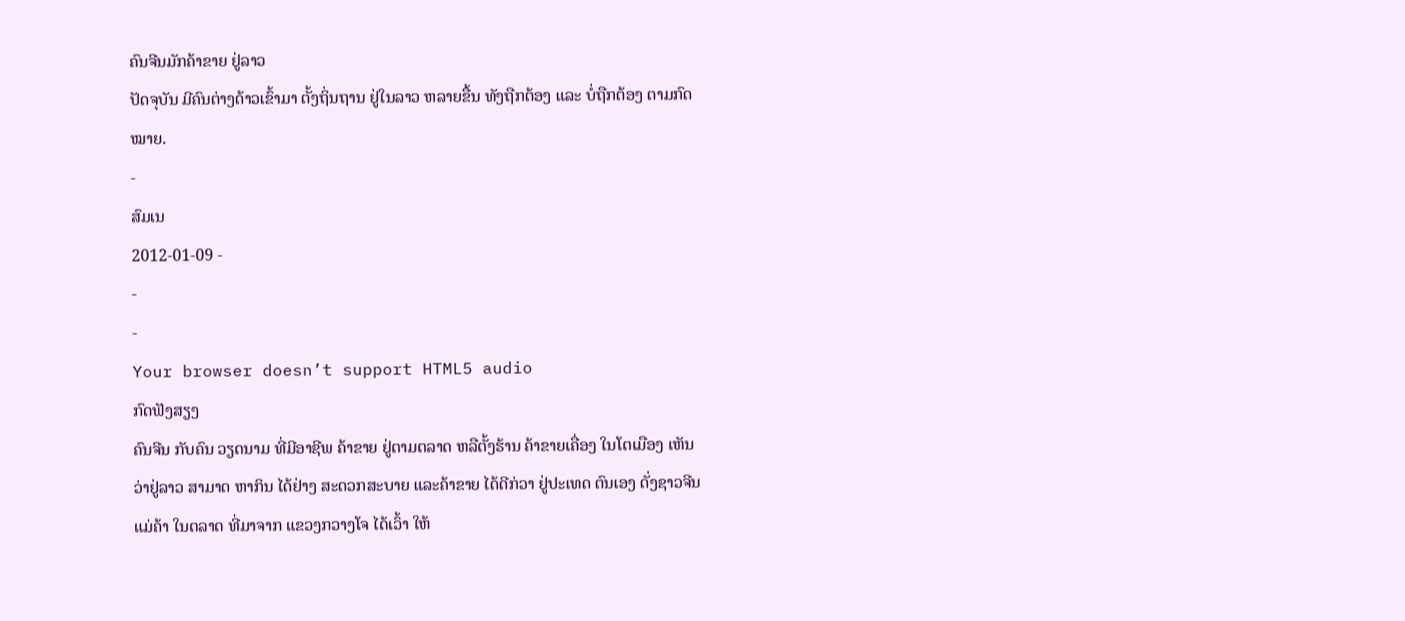ຄົນຈີນມັກຄ້າຂາຍ ຢູ່ລາວ
ປັດຈຸບັນ ມີຄົນຕ່າງດ້າວເຂົ້າມາ ຕັ້ງຖິ່ນຖານ ຢູ່ໃນລາວ ຫລາຍຂື້ນ ທັງຖືກຕ້ອງ ແລະ ບໍ່ຖືກຕ້ອງ ຕາມກົດໝາຍ.
-
ສົມເນ
2012-01-09 -
-
-
Your browser doesn’t support HTML5 audio
ກົດຟັງສຽງ
ຄົນຈີນ ກັບຄົນ ວຽດນາມ ທີ່ມີອາຊີພ ຄ້າຂາຍ ຢູ່ຕາມຕລາດ ຫລືຕັ້ງຮ້ານ ຄ້າຂາຍເຄື່ອງ ໃນໂຕເມືອງ ເຫັນວ່າຢູ່ລາວ ສາມາດ ຫາກິນ ໄດ້ຢ່າງ ສະດວກສະບາຍ ແລະຄ້າຂາຍ ໄດ້ດີກ່ວາ ຢູ່ປະເທດ ຕົນເອງ ດັ່ງຊາວຈີນ ແມ່ຄ້າ ໃນຕລາດ ທີ່ມາຈາກ ແຂວງກວາງໂຈ ໄດ້ເວົ້າ ໃຫ້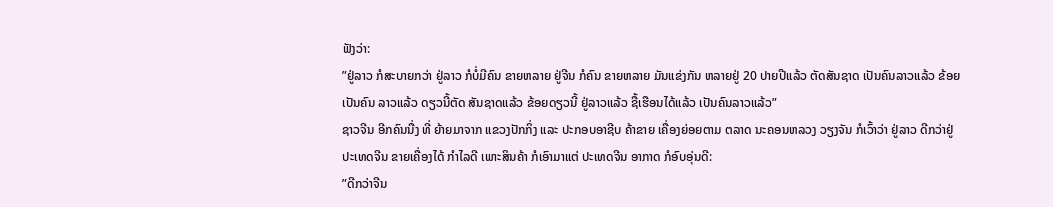ຟັງວ່າ:
”ຢູ່ລາວ ກໍສະບາຍກວ່າ ຢູ່ລາວ ກໍບໍ່ມີຄົນ ຂາຍຫລາຍ ຢູ່ຈີນ ກໍຄົນ ຂາຍຫລາຍ ມັນແຂ່ງກັນ ຫລາຍຢູ່ 20 ປາຍປີແລ້ວ ຕັດສັນຊາດ ເປັນຄົນລາວແລ້ວ ຂ້ອຍເປັນຄົນ ລາວແລ້ວ ດຽວນີ້ຕັດ ສັນຊາດແລ້ວ ຂ້ອຍດຽວນີ້ ຢູ່ລາວແລ້ວ ຊື້ເຮືອນໄດ້ແລ້ວ ເປັນຄົນລາວແລ້ວ”
ຊາວຈີນ ອີກຄົນນື່ງ ທີ່ ຍ້າຍມາຈາກ ແຂວງປັກກິ່ງ ແລະ ປະກອບອາຊີບ ຄ້າຂາຍ ເຄື່ອງຍ່ອຍຕາມ ຕລາດ ນະຄອນຫລວງ ວຽງຈັນ ກໍເວົ້າວ່າ ຢູ່ລາວ ດີກວ່າຢູ່ ປະເທດຈີນ ຂາຍເຄື່ອງໄດ້ ກໍາໄລດີ ເພາະສິນຄ້າ ກໍເອົາມາແຕ່ ປະເທດຈີນ ອາກາດ ກໍອົບອຸ່ນດີ:
”ດີກວ່າຈີນ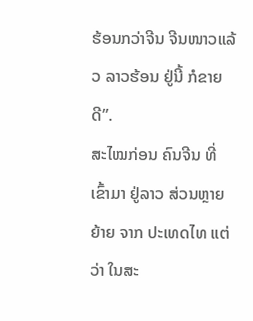ຮ້ອນກວ່າຈີນ ຈີນໜາວແລ້ວ ລາວຮ້ອນ ຢູ່ນີ້ ກໍຂາຍດີ”.
ສະໄໝກ່ອນ ຄົນຈີນ ທີ່ເຂົ້າມາ ຢູ່ລາວ ສ່ວນຫຼາຍຍ້າຍ ຈາກ ປະເທດໄທ ແຕ່ວ່າ ໃນສະ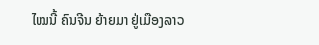ໄໝນີ້ ຄົນຈີນ ຍ້າຍມາ ຢູ່ເມືອງລາວ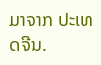ມາຈາກ ປະເທດຈີນ.